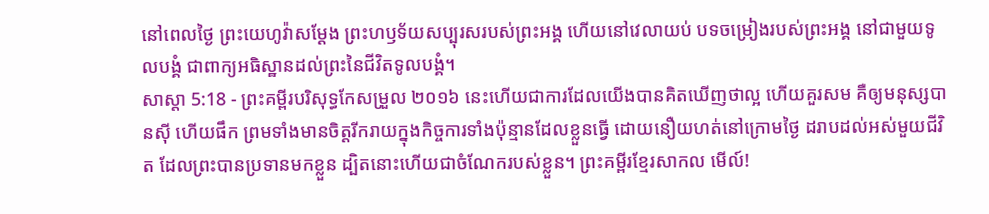នៅពេលថ្ងៃ ព្រះយេហូវ៉ាសម្ដែង ព្រះហឫទ័យសប្បុរសរបស់ព្រះអង្គ ហើយនៅវេលាយប់ បទចម្រៀងរបស់ព្រះអង្គ នៅជាមួយទូលបង្គំ ជាពាក្យអធិស្ឋានដល់ព្រះនៃជីវិតទូលបង្គំ។
សាស្តា 5:18 - ព្រះគម្ពីរបរិសុទ្ធកែសម្រួល ២០១៦ នេះហើយជាការដែលយើងបានគិតឃើញថាល្អ ហើយគួរសម គឺឲ្យមនុស្សបានស៊ី ហើយផឹក ព្រមទាំងមានចិត្តរីករាយក្នុងកិច្ចការទាំងប៉ុន្មានដែលខ្លួនធ្វើ ដោយនឿយហត់នៅក្រោមថ្ងៃ ដរាបដល់អស់មួយជីវិត ដែលព្រះបានប្រទានមកខ្លួន ដ្បិតនោះហើយជាចំណែករបស់ខ្លួន។ ព្រះគម្ពីរខ្មែរសាកល មើល៍!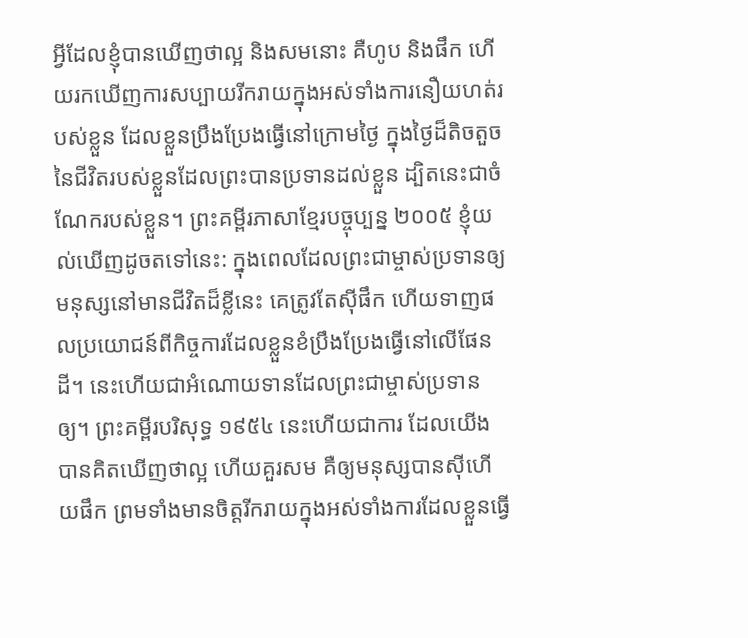អ្វីដែលខ្ញុំបានឃើញថាល្អ និងសមនោះ គឺហូប និងផឹក ហើយរកឃើញការសប្បាយរីករាយក្នុងអស់ទាំងការនឿយហត់របស់ខ្លួន ដែលខ្លួនប្រឹងប្រែងធ្វើនៅក្រោមថ្ងៃ ក្នុងថ្ងៃដ៏តិចតួចនៃជីវិតរបស់ខ្លួនដែលព្រះបានប្រទានដល់ខ្លួន ដ្បិតនេះជាចំណែករបស់ខ្លួន។ ព្រះគម្ពីរភាសាខ្មែរបច្ចុប្បន្ន ២០០៥ ខ្ញុំយល់ឃើញដូចតទៅនេះ: ក្នុងពេលដែលព្រះជាម្ចាស់ប្រទានឲ្យមនុស្សនៅមានជីវិតដ៏ខ្លីនេះ គេត្រូវតែស៊ីផឹក ហើយទាញផលប្រយោជន៍ពីកិច្ចការដែលខ្លួនខំប្រឹងប្រែងធ្វើនៅលើផែនដី។ នេះហើយជាអំណោយទានដែលព្រះជាម្ចាស់ប្រទានឲ្យ។ ព្រះគម្ពីរបរិសុទ្ធ ១៩៥៤ នេះហើយជាការ ដែលយើងបានគិតឃើញថាល្អ ហើយគួរសម គឺឲ្យមនុស្សបានស៊ីហើយផឹក ព្រមទាំងមានចិត្តរីករាយក្នុងអស់ទាំងការដែលខ្លួនធ្វើ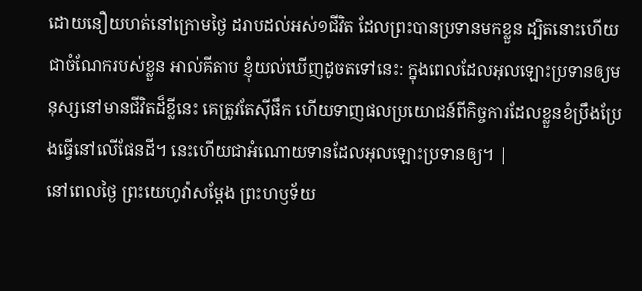ដោយនឿយហត់នៅក្រោមថ្ងៃ ដរាបដល់អស់១ជីវិត ដែលព្រះបានប្រទានមកខ្លួន ដ្បិតនោះហើយជាចំណែករបស់ខ្លួន អាល់គីតាប ខ្ញុំយល់ឃើញដូចតទៅនេះ: ក្នុងពេលដែលអុលឡោះប្រទានឲ្យមនុស្សនៅមានជីវិតដ៏ខ្លីនេះ គេត្រូវតែស៊ីផឹក ហើយទាញផលប្រយោជន៍ពីកិច្ចការដែលខ្លួនខំប្រឹងប្រែងធ្វើនៅលើផែនដី។ នេះហើយជាអំណោយទានដែលអុលឡោះប្រទានឲ្យ។ |
នៅពេលថ្ងៃ ព្រះយេហូវ៉ាសម្ដែង ព្រះហឫទ័យ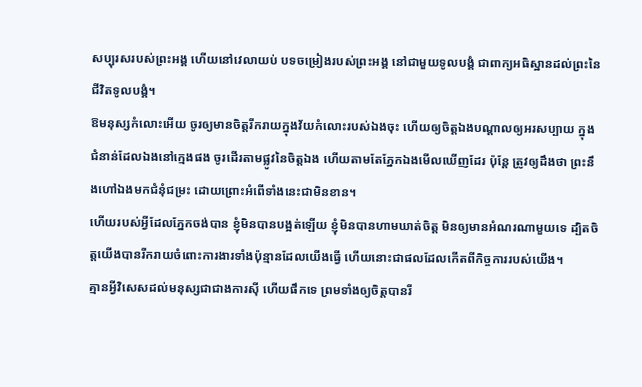សប្បុរសរបស់ព្រះអង្គ ហើយនៅវេលាយប់ បទចម្រៀងរបស់ព្រះអង្គ នៅជាមួយទូលបង្គំ ជាពាក្យអធិស្ឋានដល់ព្រះនៃជីវិតទូលបង្គំ។
ឱមនុស្សកំលោះអើយ ចូរឲ្យមានចិត្តរីករាយក្នុងវ័យកំលោះរបស់ឯងចុះ ហើយឲ្យចិត្តឯងបណ្ដាលឲ្យអរសប្បាយ ក្នុងជំនាន់ដែលឯងនៅក្មេងផង ចូរដើរតាមផ្លូវនៃចិត្តឯង ហើយតាមតែភ្នែកឯងមើលឃើញដែរ ប៉ុន្តែ ត្រូវឲ្យដឹងថា ព្រះនឹងហៅឯងមកជំនុំជម្រះ ដោយព្រោះអំពើទាំងនេះជាមិនខាន។
ហើយរបស់អ្វីដែលភ្នែកចង់បាន ខ្ញុំមិនបានបង្អត់ឡើយ ខ្ញុំមិនបានហាមឃាត់ចិត្ត មិនឲ្យមានអំណរណាមួយទេ ដ្បិតចិត្តយើងបានរីករាយចំពោះការងារទាំងប៉ុន្មានដែលយើងធ្វើ ហើយនោះជាផលដែលកើតពីកិច្ចការរបស់យើង។
គ្មានអ្វីវិសេសដល់មនុស្សជាជាងការស៊ី ហើយផឹកទេ ព្រមទាំងឲ្យចិត្តបានរី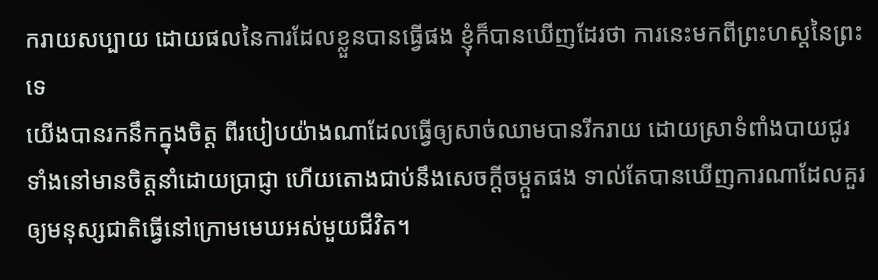ករាយសប្បាយ ដោយផលនៃការដែលខ្លួនបានធ្វើផង ខ្ញុំក៏បានឃើញដែរថា ការនេះមកពីព្រះហស្តនៃព្រះទេ
យើងបានរកនឹកក្នុងចិត្ត ពីរបៀបយ៉ាងណាដែលធ្វើឲ្យសាច់ឈាមបានរីករាយ ដោយស្រាទំពាំងបាយជូរ ទាំងនៅមានចិត្តនាំដោយប្រាជ្ញា ហើយតោងជាប់នឹងសេចក្ដីចម្កួតផង ទាល់តែបានឃើញការណាដែលគួរឲ្យមនុស្សជាតិធ្វើនៅក្រោមមេឃអស់មួយជីវិត។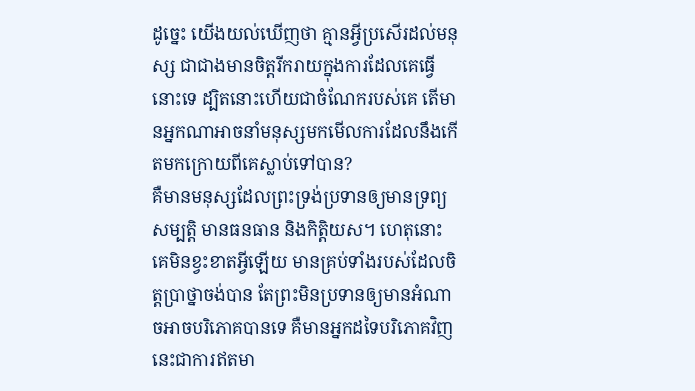ដូច្នេះ យើងយល់ឃើញថា គ្មានអ្វីប្រសើរដល់មនុស្ស ជាជាងមានចិត្តរីករាយក្នុងការដែលគេធ្វើនោះទេ ដ្បិតនោះហើយជាចំណែករបស់គេ តើមានអ្នកណាអាចនាំមនុស្សមកមើលការដែលនឹងកើតមកក្រោយពីគេស្លាប់ទៅបាន?
គឺមានមនុស្សដែលព្រះទ្រង់ប្រទានឲ្យមានទ្រព្យសម្បត្តិ មានធនធាន និងកិត្តិយស។ ហេតុនោះ គេមិនខ្វះខាតអ្វីឡើយ មានគ្រប់ទាំងរបស់ដែលចិត្តប្រាថ្នាចង់បាន តែព្រះមិនប្រទានឲ្យមានអំណាចអាចបរិភោគបានទេ គឺមានអ្នកដទៃបរិភោគវិញ នេះជាការឥតមា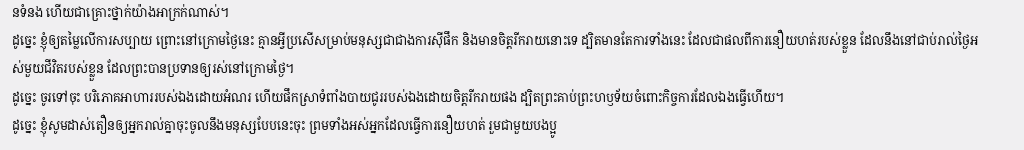នទំនង ហើយជាគ្រោះថ្នាក់យ៉ាងអាក្រក់ណាស់។
ដូច្នេះ ខ្ញុំឲ្យតម្លៃលើការសប្បាយ ព្រោះនៅក្រោមថ្ងៃនេះ គ្មានអ្វីប្រសើសម្រាប់មនុស្សជាជាងការស៊ីផឹក និងមានចិត្តរីករាយនោះទេ ដ្បិតមានតែការទាំងនេះ ដែលជាផលពីការនឿយហត់របស់ខ្លួន ដែលនឹងនៅជាប់រាល់ថ្ងៃអស់មួយជីវិតរបស់ខ្លួន ដែលព្រះបានប្រទានឲ្យរស់នៅក្រោមថ្ងៃ។
ដូច្នេះ ចូរទៅចុះ បរិភោគអាហាររបស់ឯងដោយអំណរ ហើយផឹកស្រាទំពាំងបាយជូររបស់ឯងដោយចិត្តរីករាយផង ដ្បិតព្រះគាប់ព្រះហឫទ័យចំពោះកិច្ចការដែលឯងធ្វើហើយ។
ដូច្នេះ ខ្ញុំសូមដាស់តឿនឲ្យអ្នករាល់គ្នាចុះចូលនឹងមនុស្សបែបនេះចុះ ព្រមទាំងអស់អ្នកដែលធ្វើការនឿយហត់ រួមជាមួយបងប្អូ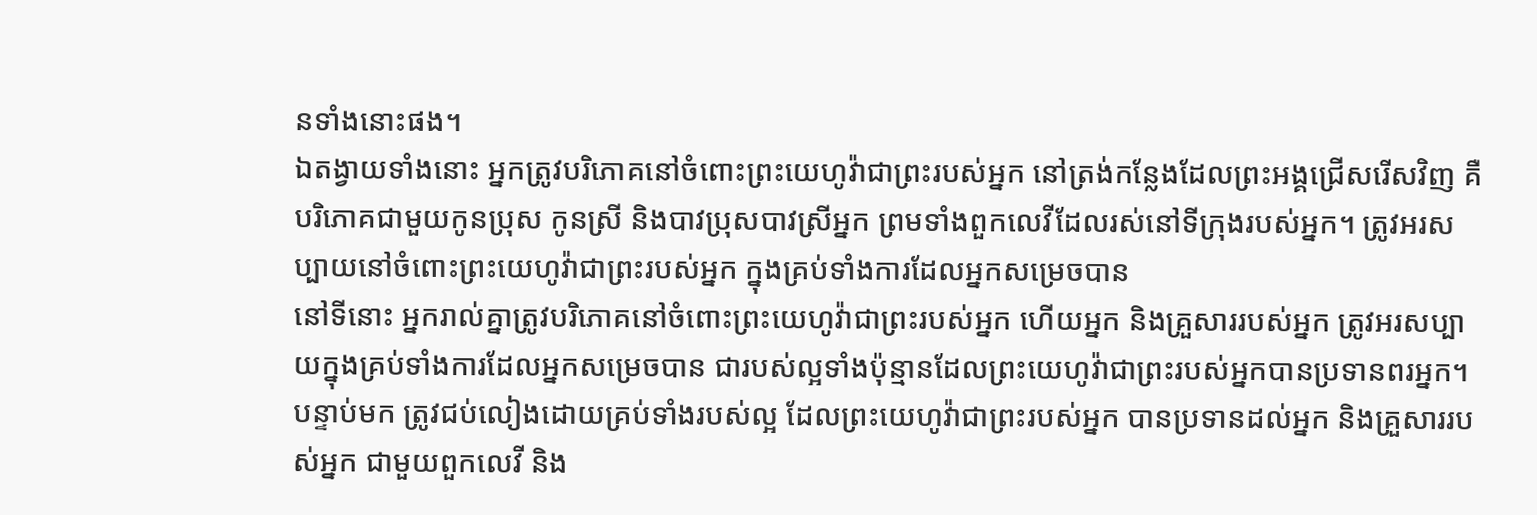នទាំងនោះផង។
ឯតង្វាយទាំងនោះ អ្នកត្រូវបរិភោគនៅចំពោះព្រះយេហូវ៉ាជាព្រះរបស់អ្នក នៅត្រង់កន្លែងដែលព្រះអង្គជ្រើសរើសវិញ គឺបរិភោគជាមួយកូនប្រុស កូនស្រី និងបាវប្រុសបាវស្រីអ្នក ព្រមទាំងពួកលេវីដែលរស់នៅទីក្រុងរបស់អ្នក។ ត្រូវអរសប្បាយនៅចំពោះព្រះយេហូវ៉ាជាព្រះរបស់អ្នក ក្នុងគ្រប់ទាំងការដែលអ្នកសម្រេចបាន
នៅទីនោះ អ្នករាល់គ្នាត្រូវបរិភោគនៅចំពោះព្រះយេហូវ៉ាជាព្រះរបស់អ្នក ហើយអ្នក និងគ្រួសាររបស់អ្នក ត្រូវអរសប្បាយក្នុងគ្រប់ទាំងការដែលអ្នកសម្រេចបាន ជារបស់ល្អទាំងប៉ុន្មានដែលព្រះយេហូវ៉ាជាព្រះរបស់អ្នកបានប្រទានពរអ្នក។
បន្ទាប់មក ត្រូវជប់លៀងដោយគ្រប់ទាំងរបស់ល្អ ដែលព្រះយេហូវ៉ាជាព្រះរបស់អ្នក បានប្រទានដល់អ្នក និងគ្រួសាររបស់អ្នក ជាមួយពួកលេវី និង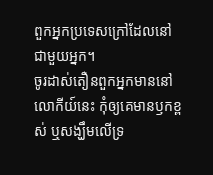ពួកអ្នកប្រទេសក្រៅដែលនៅជាមួយអ្នក។
ចូរដាស់តឿនពួកអ្នកមាននៅលោកីយ៍នេះ កុំឲ្យគេមានឫកខ្ពស់ ឬសង្ឃឹមលើទ្រ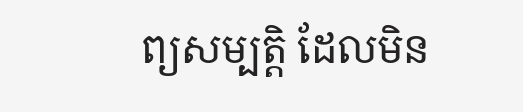ព្យសម្បត្តិ ដែលមិន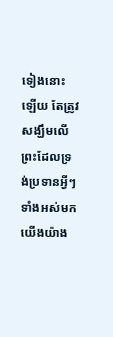ទៀងនោះឡើយ តែត្រូវសង្ឃឹមលើព្រះដែលទ្រង់ប្រទានអ្វីៗទាំងអស់មកយើងយ៉ាង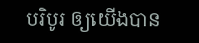បរិបូរ ឲ្យយើងបាន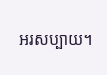អរសប្បាយ។